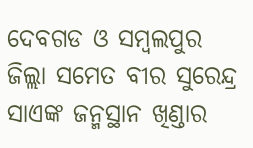ଦେବଗଡ ଓ ସମ୍ବଲପୁର ଜିଲ୍ଲା ସମେତ ବୀର ସୁରେନ୍ଦ୍ର ସାଏଙ୍କ ଜନ୍ମସ୍ଥାନ ଖିଣ୍ଡାର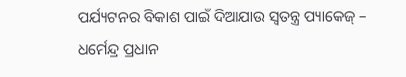ପର୍ଯ୍ୟଟନର ବିକାଶ ପାଇଁ ଦିଆଯାଉ ସ୍ୱତନ୍ତ୍ର ପ୍ୟାକେଜ୍ – ଧର୍ମେନ୍ଦ୍ର ପ୍ରଧାନ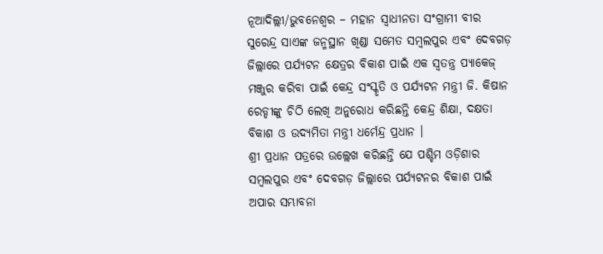ନୂଆଦିଲ୍ଲୀ/ଭୁବନେଶ୍ୱର – ମହାନ ସ୍ୱାଧୀନତା ସଂଗ୍ରାମୀ ବୀର ସୁରେନ୍ଦ୍ର ସାଏଙ୍କ ଜନ୍ମସ୍ଥାନ ଖିଣ୍ଡା ସମେତ ସମ୍ବଲପୁର ଏବଂ ଦେବଗଡ଼ ଜିଲ୍ଲାରେ ପର୍ଯ୍ୟଟନ କ୍ଷେତ୍ରର ବିକାଶ ପାଇଁ ଏକ ସ୍ୱତନ୍ତ୍ର ପ୍ୟାକେଜ୍ ମଞ୍ଜୁର କରିବା ପାଇଁ କେନ୍ଦ୍ର ସଂସ୍କୃତି ଓ ପର୍ଯ୍ୟଟନ ମନ୍ତ୍ରୀ ଜି. କିଷାନ ରେଡ୍ଡୀଙ୍କୁ ଚିଠି ଲେଖି ଅନୁରୋଧ କରିଛନ୍ତି କେନ୍ଦ୍ର ଶିକ୍ଷା, ଦକ୍ଷତା ବିକାଶ ଓ ଉଦ୍ୟମିତା ମନ୍ତ୍ରୀ ଧର୍ମେନ୍ଦ୍ର ପ୍ରଧାନ ।
ଶ୍ରୀ ପ୍ରଧାନ ପତ୍ରରେ ଉଲ୍ଲେଖ କରିଛନ୍ତି ଯେ ପଶ୍ଚିମ ଓଡ଼ିଶାର ସମ୍ବଲପୁର ଏବଂ ଦେବଗଡ଼ ଜିଲ୍ଲାରେ ପର୍ଯ୍ୟଟନର ବିକାଶ ପାଇଁ ଅପାର ସମ୍ଭାବନା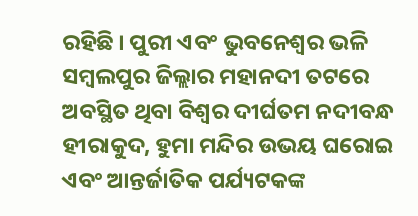ରହିଛି । ପୁରୀ ଏବଂ ଭୁବନେଶ୍ୱର ଭଳି ସମ୍ବଲପୁର ଜିଲ୍ଲାର ମହାନଦୀ ତଟରେ ଅବସ୍ଥିତ ଥିବା ବିଶ୍ୱର ଦୀର୍ଘତମ ନଦୀବନ୍ଧ ହୀରାକୁଦ, ହୁମା ମନ୍ଦିର ଉଭୟ ଘରୋଇ ଏବଂ ଆନ୍ତର୍ଜାତିକ ପର୍ଯ୍ୟଟକଙ୍କ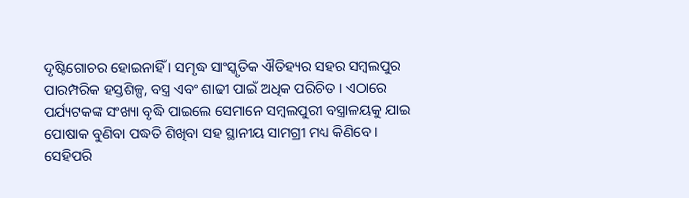ଦୃଷ୍ଟିଗୋଚର ହୋଇନାହିଁ । ସମୃଦ୍ଧ ସାଂସ୍କୃତିକ ଐତିହ୍ୟର ସହର ସମ୍ବଲପୁର ପାରମ୍ପରିକ ହସ୍ତଶିଳ୍ପ, ବସ୍ତ୍ର ଏବଂ ଶାଢୀ ପାଇଁ ଅଧିକ ପରିଚିତ । ଏଠାରେ ପର୍ଯ୍ୟଟକଙ୍କ ସଂଖ୍ୟା ବୃଦ୍ଧି ପାଇଲେ ସେମାନେ ସମ୍ବଲପୁରୀ ବସ୍ତ୍ରାଳୟକୁ ଯାଇ ପୋଷାକ ବୁଣିବା ପଦ୍ଧତି ଶିଖିବା ସହ ସ୍ଥାନୀୟ ସାମଗ୍ରୀ ମଧ୍ୟ କିଣିବେ ।
ସେହିପରି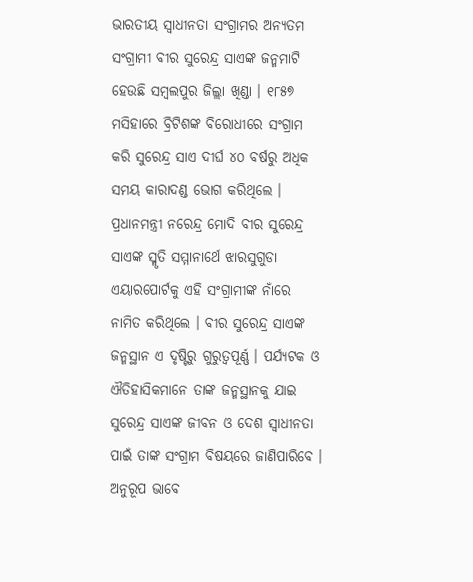ଭାରତୀୟ ସ୍ୱାଧୀନତା ସଂଗ୍ରାମର ଅନ୍ୟତମ ସଂଗ୍ରାମୀ ବୀର ସୁରେନ୍ଦ୍ର ସାଏଙ୍କ ଜନ୍ମମାଟି ହେଉଛି ସମ୍ବଲପୁର ଜିଲ୍ଲା ଖିଣ୍ଡା । ୧୮୫୭ ମସିହାରେ ବ୍ରିଟିଶଙ୍କ ବିରୋଧୀରେ ସଂଗ୍ରାମ କରି ସୁରେନ୍ଦ୍ର ସାଏ ଦୀର୍ଘ ୪୦ ବର୍ଷରୁ ଅଧିକ ସମୟ କାରାଦଣ୍ଡ ଭୋଗ କରିଥିଲେ । ପ୍ରଧାନମନ୍ତ୍ରୀ ନରେନ୍ଦ୍ର ମୋଦି ବୀର ସୁରେନ୍ଦ୍ର ସାଏଙ୍କ ସ୍ମୃତି ସମ୍ମାନାର୍ଥେ ଝାରସୁଗୁଡା ଏୟାରପୋର୍ଟକୁ ଏହି ସଂଗ୍ରାମୀଙ୍କ ନାଁରେ ନାମିତ କରିଥିଲେ । ବୀର ସୁରେନ୍ଦ୍ର ସାଏଙ୍କ ଜନ୍ମସ୍ଥାନ ଏ ଦୃଷ୍ଟିରୁ ଗୁରୁତ୍ୱପୂର୍ଣ୍ଣ । ପର୍ଯ୍ୟଟକ ଓ ଐତିହାସିକମାନେ ତାଙ୍କ ଜନ୍ମସ୍ଥାନକୁ ଯାଇ ସୁରେନ୍ଦ୍ର ସାଏଙ୍କ ଜୀବନ ଓ ଦେଶ ସ୍ୱାଧୀନତା ପାଇଁ ତାଙ୍କ ସଂଗ୍ରାମ ବିଷୟରେ ଜାଣିପାରିବେ ।
ଅନୁରୂପ ଭାବେ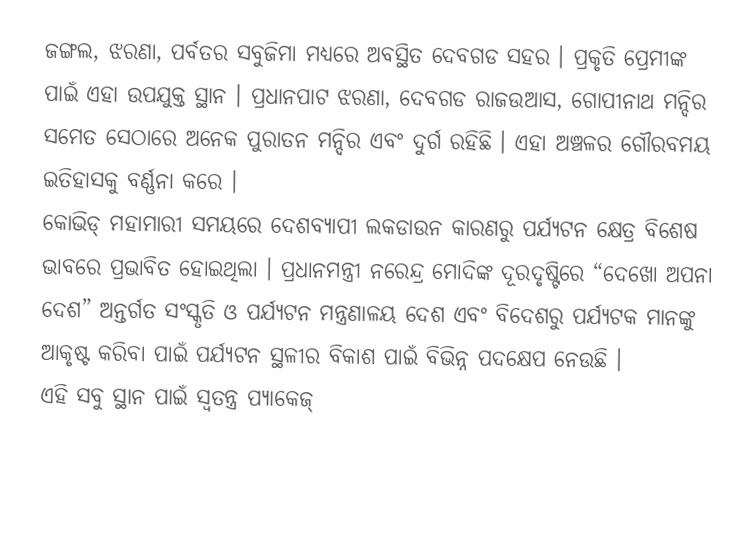ଜଙ୍ଗଲ, ଝରଣା, ପର୍ବତର ସବୁଜିମା ମଧ୍ୟରେ ଅବସ୍ଥିତ ଦେବଗଡ ସହର । ପ୍ରକୃତି ପ୍ରେମୀଙ୍କ ପାଇଁ ଏହା ଉପଯୁକ୍ତ ସ୍ଥାନ । ପ୍ରଧାନପାଟ ଝରଣା, ଦେବଗଡ ରାଜଉଆସ, ଗୋପୀନାଥ ମନ୍ଦିର ସମେତ ସେଠାରେ ଅନେକ ପୁରାତନ ମନ୍ଦିର ଏବଂ ଦୁର୍ଗ ରହିଛି । ଏହା ଅଞ୍ଚଳର ଗୌରବମୟ ଇତିହାସକୁ ବର୍ଣ୍ଣନା କରେ ।
କୋଭିଡ୍ ମହାମାରୀ ସମୟରେ ଦେଶବ୍ୟାପୀ ଲକଡାଉନ କାରଣରୁ ପର୍ଯ୍ୟଟନ କ୍ଷେତ୍ର ବିଶେଷ ଭାବରେ ପ୍ରଭାବିତ ହୋଇଥିଲା । ପ୍ରଧାନମନ୍ତ୍ରୀ ନରେନ୍ଦ୍ର ମୋଦିଙ୍କ ଦୂରଦୃଷ୍ଟିରେ “ଦେଖୋ ଅପନା ଦେଶ” ଅନ୍ତର୍ଗତ ସଂସ୍କୃତି ଓ ପର୍ଯ୍ୟଟନ ମନ୍ତ୍ରଣାଳୟ ଦେଶ ଏବଂ ବିଦେଶରୁ ପର୍ଯ୍ୟଟକ ମାନଙ୍କୁ ଆକୃଷ୍ଟ କରିବା ପାଇଁ ପର୍ଯ୍ୟଟନ ସ୍ଥଳୀର ବିକାଶ ପାଇଁ ବିଭିନ୍ନ ପଦକ୍ଷେପ ନେଉଛି ।
ଏହି ସବୁ ସ୍ଥାନ ପାଇଁ ସ୍ୱତନ୍ତ୍ର ପ୍ୟାକେଜ୍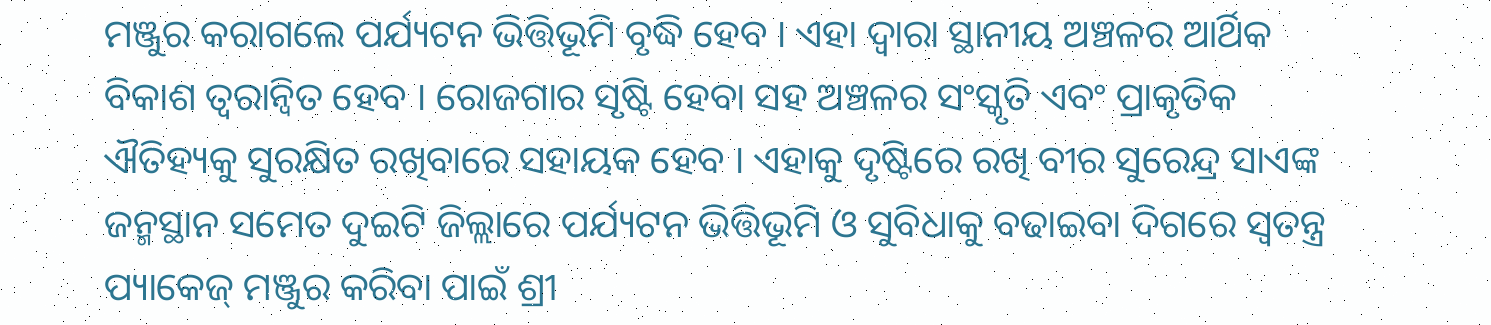ମଞ୍ଜୁର କରାଗଲେ ପର୍ଯ୍ୟଟନ ଭିତ୍ତିଭୂମି ବୃଦ୍ଧି ହେବ । ଏହା ଦ୍ୱାରା ସ୍ଥାନୀୟ ଅଞ୍ଚଳର ଆର୍ଥିକ ବିକାଶ ତ୍ୱରାନ୍ୱିତ ହେବ । ରୋଜଗାର ସୃଷ୍ଟି ହେବା ସହ ଅଞ୍ଚଳର ସଂସ୍କୃତି ଏବଂ ପ୍ରାକୃତିକ ଐତିହ୍ୟକୁ ସୁରକ୍ଷିତ ରଖିବାରେ ସହାୟକ ହେବ । ଏହାକୁ ଦୃଷ୍ଟିରେ ରଖି ବୀର ସୁରେନ୍ଦ୍ର ସାଏଙ୍କ ଜନ୍ମସ୍ଥାନ ସମେତ ଦୁଇଟି ଜିଲ୍ଲାରେ ପର୍ଯ୍ୟଟନ ଭିତ୍ତିଭୂମି ଓ ସୁବିଧାକୁ ବଢାଇବା ଦିଗରେ ସ୍ୱତନ୍ତ୍ର ପ୍ୟାକେଜ୍ ମଞ୍ଜୁର କରିବା ପାଇଁ ଶ୍ରୀ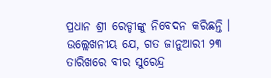ପ୍ରଧାନ ଶ୍ରୀ ରେଡ୍ଡୀଙ୍କୁ ନିବେଦନ କରିଛନ୍ତି ।
ଉଲ୍ଲେଖନୀୟ ଯେ, ଗତ ଜାନୁଆରୀ ୨୩ ତାରିଖରେ ବୀର ସୁରେନ୍ଦ୍ର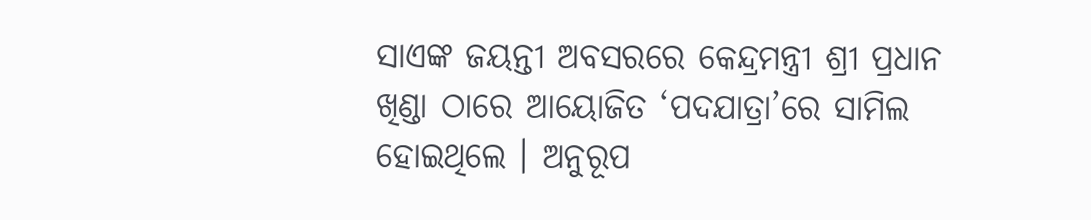ସାଏଙ୍କ ଜୟନ୍ତୀ ଅବସରରେ କେନ୍ଦ୍ରମନ୍ତ୍ରୀ ଶ୍ରୀ ପ୍ରଧାନ ଖିଣ୍ଡା ଠାରେ ଆୟୋଜିତ ‘ପଦଯାତ୍ରା’ରେ ସାମିଲ ହୋଇଥିଲେ । ଅନୁରୂପ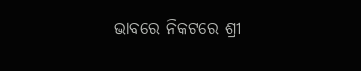ଭାବରେ ନିକଟରେ ଶ୍ରୀ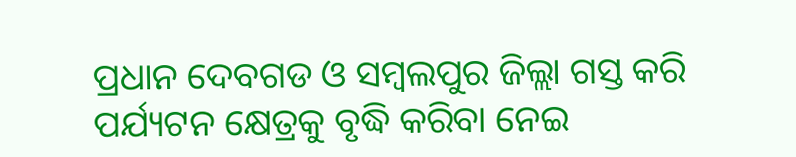ପ୍ରଧାନ ଦେବଗଡ ଓ ସମ୍ବଲପୁର ଜିଲ୍ଲା ଗସ୍ତ କରି ପର୍ଯ୍ୟଟନ କ୍ଷେତ୍ରକୁ ବୃଦ୍ଧି କରିବା ନେଇ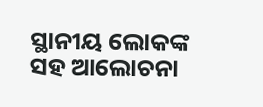ସ୍ଥାନୀୟ ଲୋକଙ୍କ ସହ ଆଲୋଚନା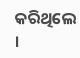କରିଥିଲେ ।